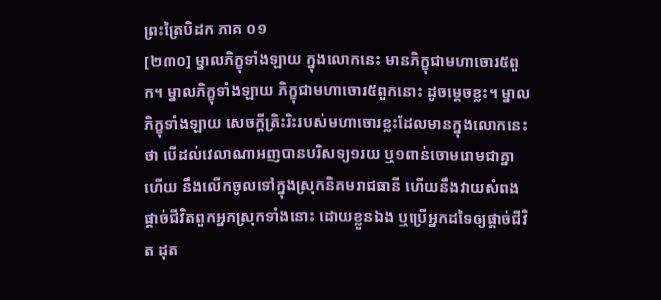ព្រះត្រៃបិដក ភាគ ០១
[២៣០] ម្នាលភិក្ខុទាំងឡាយ ក្នុងលោកនេះ មានភិក្ខុជាមហាចោរ៥ពួក។ ម្នាលភិក្ខុទាំងឡាយ ភិក្ខុជាមហាចោរ៥ពួកនោះ ដូចម្តេចខ្លះ។ ម្នាលភិក្ខុទាំងឡាយ សេចក្តីតិ្រះរិះរបស់មហាចោរខ្លះដែលមានក្នុងលោកនេះថា បើដល់វេលាណាអញបានបរិសទ្យ១រយ ឬ១ពាន់ចោមរោមជាគ្នាហើយ នឹងលើកចូលទៅក្នុងស្រុកនិគមរាជធានី ហើយនឹងវាយសំពង ផ្តាច់ជីវិតពួកអ្នកស្រុកទាំងនោះ ដោយខ្លួនឯង ឬប្រើអ្នកដទៃឲ្យផ្តាច់ជីវិត ដុត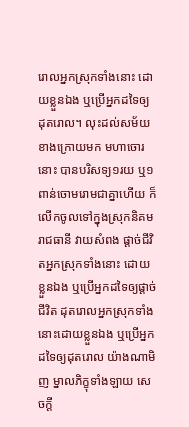រោលអ្នកស្រុកទាំងនោះ ដោយខ្លួនឯង ឬប្រើអ្នកដទៃឲ្យដុតរោល។ លុះដល់សម័យខាងក្រោយមក មហាចោរនោះ បានបរិសទ្យ១រយ ឬ១ពាន់ចោមរោមជាគ្នាហើយ ក៏លើកចូលទៅក្នុងស្រុកនិគមរាជធានី វាយសំពង ផ្តាច់ជីវិតអ្នកស្រុកទាំងនោះ ដោយខ្លួនឯង ឬប្រើអ្នកដទៃឲ្យផ្តាច់ជីវិត ដុតរោលអ្នកស្រុកទាំងនោះដោយខ្លួនឯង ឬប្រើអ្នកដទៃឲ្យដុតរោល យ៉ាងណាមិញ ម្នាលភិក្ខុទាំងឡាយ សេចក្តី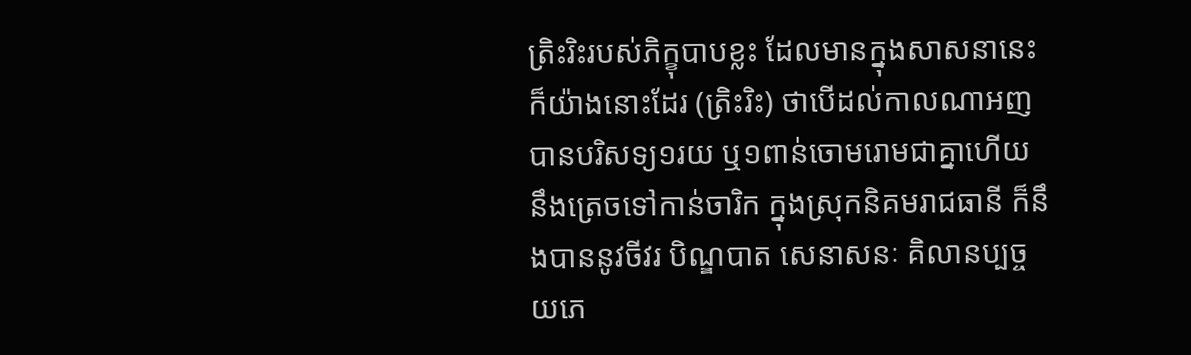ត្រិះរិះរបស់ភិក្ខុបាបខ្លះ ដែលមានក្នុងសាសនានេះ ក៏យ៉ាងនោះដែរ (ត្រិះរិះ) ថាបើដល់កាលណាអញបានបរិសទ្យ១រយ ឬ១ពាន់ចោមរោមជាគ្នាហើយ នឹងត្រេចទៅកាន់ចារិក ក្នុងស្រុកនិគមរាជធានី ក៏នឹងបាននូវចីវរ បិណ្ឌបាត សេនាសនៈ គិលានប្បច្ចយភេ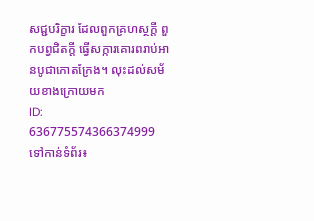សជ្ជបរិក្ខារ ដែលពួកគ្រហស្ថក្តី ពួកបព្វជិតក្តី ធ្វើសក្ការគោរពរាប់អានបូជាកោតក្រែង។ លុះដល់សម័យខាងក្រោយមក
ID: 636775574366374999
ទៅកាន់ទំព័រ៖